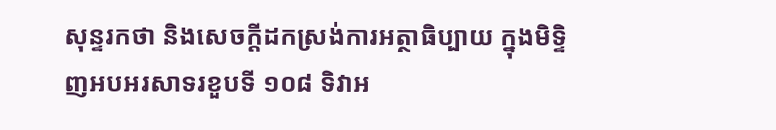សុន្ទរកថា និងសេចក្តីដកស្រង់ការអត្ថាធិប្បាយ ក្នុងមិទ្ទិញអបអរសាទរខួបទី ១០៨ ទិវាអ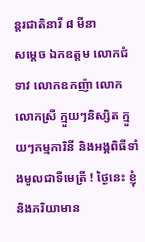ន្តរជាតិនារី ៨ មីនា
សម្តេច ឯកឧត្តម លោកជំទាវ លោកឧកញ៉ា លោក លោកស្រី ក្មួយៗនិស្សិត ក្មួយៗកម្មការិនី និងអង្គពិធីទាំងមូលជាទីមេត្រី ! ថ្ងៃនេះ ខ្ញុំ និងភរិយាមាន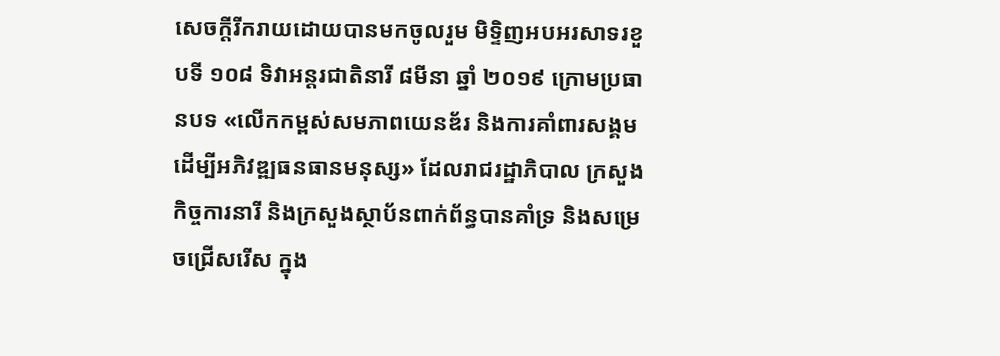សេចក្តីរីករាយដោយបានមកចូលរួម មិទ្ទិញអបអរសាទរខួបទី ១០៨ ទិវាអន្តរជាតិនារី ៨មីនា ឆ្នាំ ២០១៩ ក្រោមប្រធានបទ «លើកកម្ពស់សមភាពយេនឌ័រ និងការគាំពារសង្គមដើម្បីអភិវឌ្ឍធនធានមនុស្ស» ដែលរាជរដ្ឋាភិបាល ក្រសួងកិច្ចការនារី និងក្រសួងស្ថាប័នពាក់ព័ន្ធបានគាំទ្រ និងសម្រេចជ្រើសរើស ក្នុង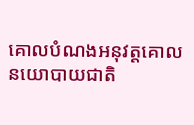គោលបំណងអនុវត្តគោលនយោបាយជាតិ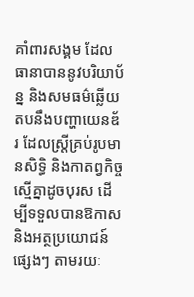គាំពារសង្គម ដែលធានាបាននូវបរិយាប័ន្ន និងសមធម៌ឆ្លើយតបនឹងបញ្ហាយេនឌ័រ ដែលស្ត្រីគ្រប់រូបមានសិទ្ធិ និងកាតព្វកិច្ចស្មើគ្នាដូចបុរស ដើម្បីទទួលបានឱកាស និងអត្ថប្រយោជន៍ផ្សេងៗ តាមរយៈ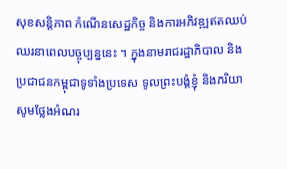សុខសន្តិភាព កំណើនសេដ្ឋកិច្ច និងការអភិវឌ្ឍឥតឈប់ឈរនាពេលបច្ចុប្បន្ននេះ ។ ក្នុងនាមរាជរដ្ឋាភិបាល និងប្រជាជនកម្ពុជាទូទាំងប្រទេស ទូលព្រះបង្គំខ្ញុំ និងភរិយា សូមថ្លែងអំណរ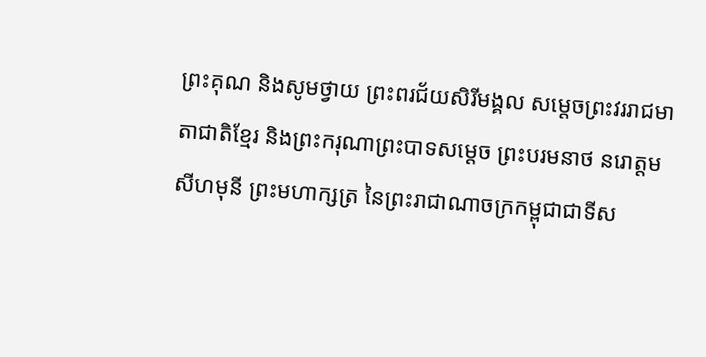ព្រះគុណ និងសូមថ្វាយ ព្រះពរជ័យសិរីមង្គល សម្តេចព្រះវររាជមាតាជាតិខ្មែរ និងព្រះករុណាព្រះបាទសម្តេច ព្រះបរមនាថ នរោត្តម សីហមុនី ព្រះមហាក្សត្រ នៃព្រះរាជាណាចក្រកម្ពុជាជាទីស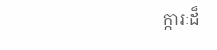ក្ការៈដ៏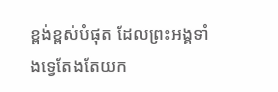ខ្ពង់ខ្ពស់បំផុត ដែលព្រះអង្គទាំងទ្វេតែងតែយក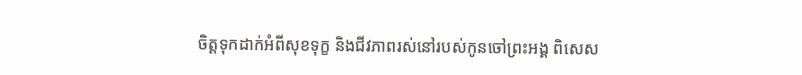ចិត្តទុកដាក់អំពីសុខទុក្ខ និងជីវភាពរស់នៅរបស់កូនចៅព្រះអង្គ ពិសេស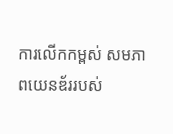ការលើកកម្ពស់ សមភាពយេនឌ័ររបស់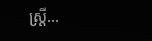ស្ត្រី…